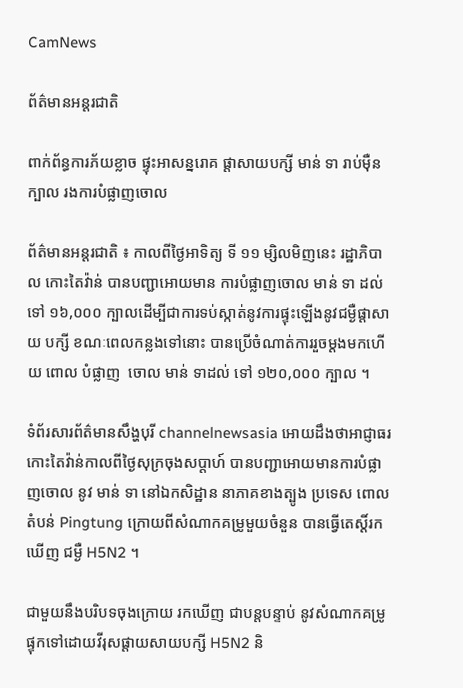CamNews

ព័ត៌មានអន្តរជាតិ

ពាក់ព័ន្ធការភ័យខ្លាច ផ្ទុះអាសន្នរោគ ផ្តាសាយបក្សី មាន់ ទា រាប់ម៉ឺនក្បាល រងការបំផ្លាញចោល

ព័ត៌មានអន្តរជាតិ ៖ កាលពីថ្ងៃអាទិត្យ ទី ១១ ម្សិលមិញនេះ រដ្ឋាភិបាល កោះតៃវ៉ាន់ បានបញ្ជាអោយមាន ការបំផ្លាញចោល មាន់ ទា ដល់ទៅ ១៦,០០០ ក្បាលដើម្បីជាការទប់ស្កាត់នូវការផ្ទុះឡើងនូវជម្ងឺផ្តាសាយ បក្សី ខណៈពេលកន្លងទៅនោះ បានប្រើចំណាត់ការរួចម្តងមកហើយ ពោល បំផ្លាញ  ចោល មាន់ ទាដល់ ទៅ ១២០,០០០ ក្បាល ។

ទំព័រសារព័ត៌មានសឹង្ហបុរី channelnewsasia អោយដឹងថាអាជ្ញាធរកោះតៃវ៉ាន់កាលពីថ្ងៃសុក្រចុងសប្តាហ៍ បានបញ្ជាអោយមានការបំផ្លាញចោល នូវ មាន់ ទា នៅឯកសិដ្ឋាន នាភាគខាងត្បូង ប្រទេស ពោលតំបន់ Pingtung ក្រោយពីសំណាកគម្រូមួយចំនួន បានធ្វើតេស្តិ៍រកឃើញ ជម្ងឺ H5N2 ។

ជាមួយនឹងបរិបទចុងក្រោយ រកឃើញ ជាបន្តបន្ទាប់ នូវសំណាកគម្រូ ផ្ទុកទៅដោយវីរុសផ្តាយសាយបក្សី H5N2 និ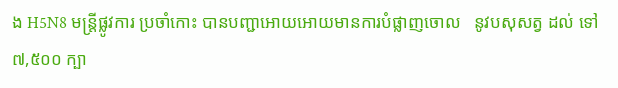ង H5N8 មន្រ្តីផ្លូវការ ប្រចាំកោះ បានបញ្ជាអោយអោយមានការបំផ្លាញចោល   នូវបសុសត្វ ដល់ ទៅ ៧,៥០០ ក្បា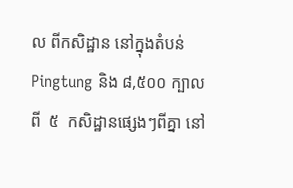ល ពីកសិដ្ឋាន នៅក្នុងតំបន់ Pingtung និង ៨,៥០០ ក្បាល ពី  ៥  កសិដ្ឋានផ្សេងៗពីគ្នា នៅ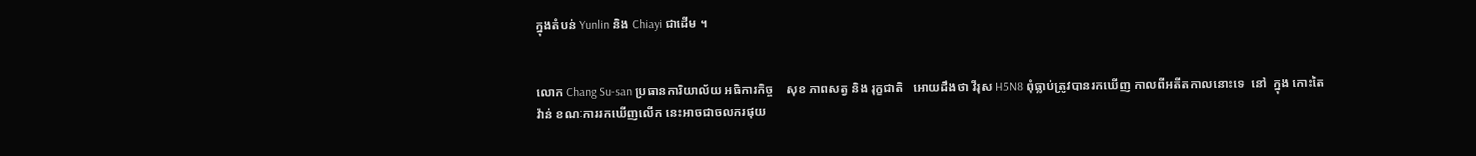ក្នុងតំបន់ Yunlin និង Chiayi ជាដើម ។


លោក Chang Su-san ប្រធានការិយាល័យ អធិការកិច្ច    សុខ ភាពសត្វ និង រុក្ខជាតិ   អោយដឹងថា វីរុស H5N8 ពុំធ្លាប់ត្រូវបានរកឃើញ កាលពីអតីតកាលនោះទេ  នៅ  ក្នុង កោះតៃវ៉ាន់ ខណៈការរកឃើញលើក នេះអាចជាចលករផុយ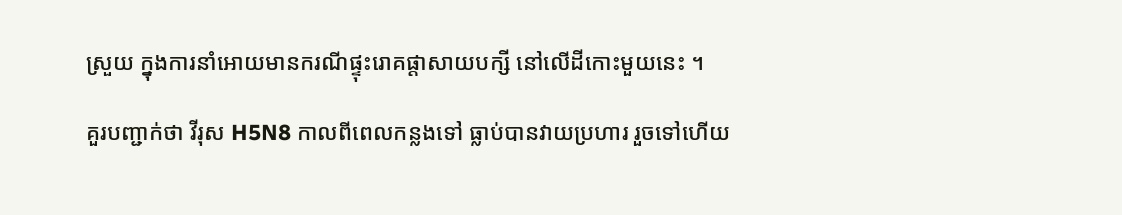ស្រួយ ក្នុងការនាំអោយមានករណីផ្ទុះរោគផ្តាសាយបក្សី នៅលើដីកោះមួយនេះ ។

គួរបញ្ជាក់ថា វីរុស H5N8 កាលពីពេលកន្លងទៅ ធ្លាប់បានវាយប្រហារ រួចទៅហើយ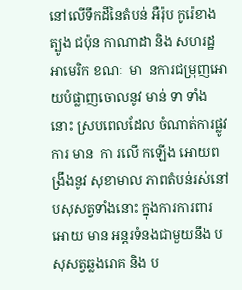នៅលើទឹកដីនៃតំបន់ អឺរ៉ុប កូរ៉េខាងត្បូង ជប៉ុន កាណាដា និង សហរដ្ឋអាមេរិក ខណៈ  មា  នការជម្រុញអោយបំផ្លាញចោលនូវ មាន់ ទា ទាំងនោះ ស្របពេលដែល ចំណាត់ការផ្លូវការ មាន  កា រលើ កឡើង អោយពង្រឹងនូវ សុខាមាល ភាពតំបន់រស់នៅ បសុសត្វទាំងនោះ ក្នុងការការពារ អោយ មាន អន្តរទំនងជាមួយនឹង បសុសត្វឆ្លងរោគ និង ប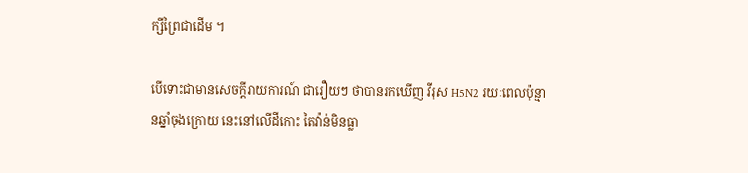ក្សីព្រៃជាដើម ។

បើទោះជាមានសេចក្តីរាយការណ៍ ជារឿយៗ ថាបានរកឃើញ វីរុស H5N2 រយៈពេលប៉ុន្មានឆ្នាំចុងក្រោយ នេះនៅលើដីកោះ តៃវ៉ាន់មិនធ្លា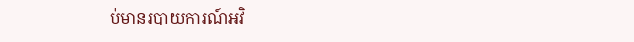ប់មានរបាយការណ៍អវិ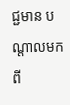ជ្ជមាន បណ្តាលមកពី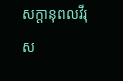សក្តានុពលវីរុស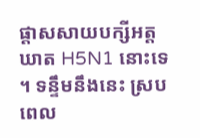ផ្តាសសាយបក្សីអត្តឃាត H5N1 នោះទេ ។ ទន្ទឹមនឹងនេះ ស្របពេល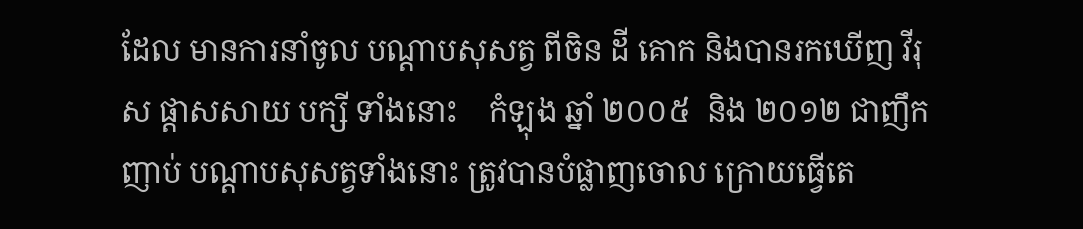ដែល មានការនាំចូល បណ្តាបសុសត្វ ពីចិន ដី គោក និងបានរកឃើញ វីរុស ផ្តាសសាយ បក្សី ទាំងនោះ    កំឡុង ឆ្នាំ ២០០៥  និង ២០១២ ជាញឹកញាប់ បណ្តាបសុសត្វទាំងនោះ ត្រូវបានបំផ្លាញចោល ក្រោយធ្វើតេ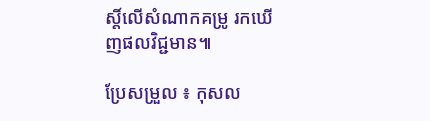ស្តិ៍លើសំណាកគម្រូ រកឃើញផលវិជ្ជមាន៕

ប្រែសម្រួល ៖ កុសល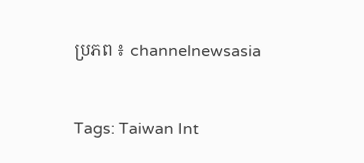ប្រភព ៖ channelnewsasia


Tags: Taiwan Int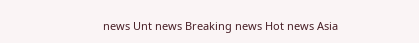news Unt news Breaking news Hot news Asia